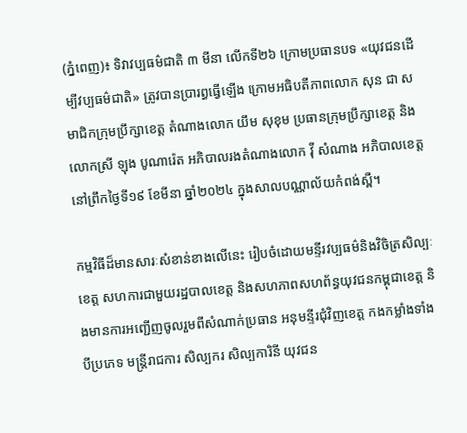(ភ្នំពេញ)៖ ទិវាវប្បធម៌ជាតិ ៣ មីនា លើកទី២៦ ក្រោមប្រធានបទ «យុវជនដើម្បីវប្បធម៌ជាតិ» ត្រូវបានប្រារព្ធធ្វើឡើង ក្រោមអធិបតីភាពលោក សុន ជា សមាជិកក្រុមប្រឹក្សាខេត្ត តំណាងលោក យឹម សុខុម ប្រធានក្រុមប្រឹក្សាខេត្ត និងលោកស្រី ឡុង បូណារ៉េត អភិបាលរងតំណាងលោក វ៉ី សំណាង អភិបាលខេត្ត នៅព្រឹកថ្ងៃទី១៩ ខែមីនា ឆ្នាំ២០២៤ ក្នុងសាលបណ្ណាល័យកំពង់ស្ពឺ។

កម្មវិធីដ៏មានសារៈសំខាន់ខាងលើនេះ រៀបចំដោយមន្ទីរវប្បធម៌និងវិចិត្រសិល្បៈខេត្ត សហការជាមួយរដ្ឋបាលខេត្ត និងសហភាពសហព័ន្ធយុវជនកម្ពុជាខេត្ត និងមានការអញ្ជើញចូលរួមពីសំណាក់ប្រធាន អនុមន្ទីរជុំវិញខេត្ត កងកម្លាំងទាំងបីប្រភេទ មន្រ្តីរាជការ សិល្បករ សិល្បការិនី យុវជន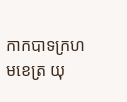កាកបាទក្រហមខេត្រ យុ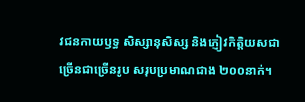វជនកាយឫទ្ធ សិស្សានុសិស្ស និងភ្ញៀវកិត្តិយសជាច្រើនជាច្រើនរូប សរុបប្រមាណជាង ២០០នាក់។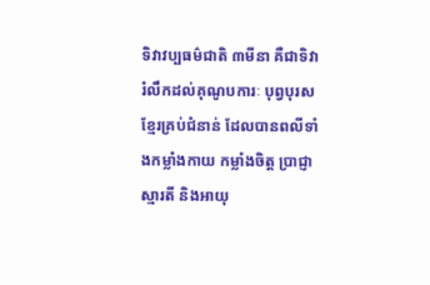ទិវាវប្បធម៌ជាតិ ៣មីនា គឺជាទិវារំលឹកដល់គុណូបការៈ បុព្វបុរសខ្មែរគ្រប់ជំនាន់ ដែលបានពលីទាំងកម្លាំងកាយ កម្លាំងចិត្ត ប្រាជ្ញាស្មារតី និងអាយុ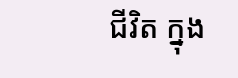ជីវិត ក្នុង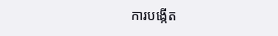ការបង្កើត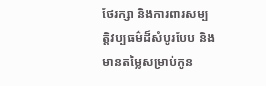ថែរក្សា និងការពារសម្បត្តិវប្បធម៌ដ៏សំបូរបែប និងមានតម្លៃសម្រាប់កូន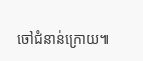ចៅជំនាន់ក្រោយ៕